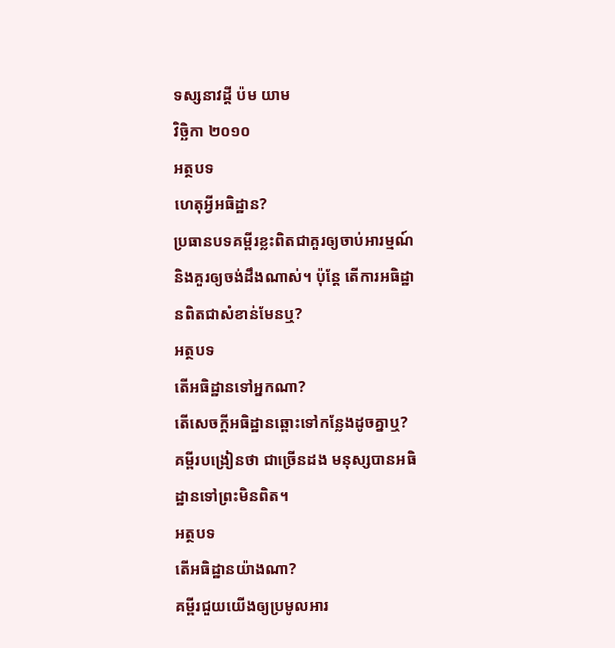ទស្សនាវដ្ដី ប៉ម យាម
វិច្ឆិកា ២០១០
អត្ថបទ
ហេតុអ្វីអធិដ្ឋាន?
ប្រធានបទគម្ពីរខ្លះពិតជាគួរឲ្យចាប់អារម្មណ៍និងគួរឲ្យចង់ដឹងណាស់។ ប៉ុន្តែ តើការអធិដ្ឋានពិតជាសំខាន់មែនឬ?
អត្ថបទ
តើអធិដ្ឋានទៅអ្នកណា?
តើសេចក្ដីអធិដ្ឋានឆ្ពោះទៅកន្លែងដូចគ្នាឬ? គម្ពីរបង្រៀនថា ជាច្រើនដង មនុស្សបានអធិដ្ឋានទៅព្រះមិនពិត។
អត្ថបទ
តើអធិដ្ឋានយ៉ាងណា?
គម្ពីរជួយយើងឲ្យប្រមូលអារ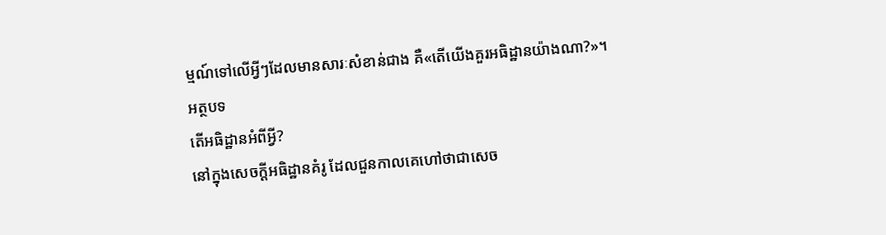ម្មណ៍ទៅលើអ្វីៗដែលមានសារៈសំខាន់ជាង គឺ«តើយើងគួរអធិដ្ឋានយ៉ាងណា?»។
អត្ថបទ
តើអធិដ្ឋានអំពីអ្វី?
នៅក្នុងសេចក្ដីអធិដ្ឋានគំរូ ដែលជួនកាលគេហៅថាជាសេច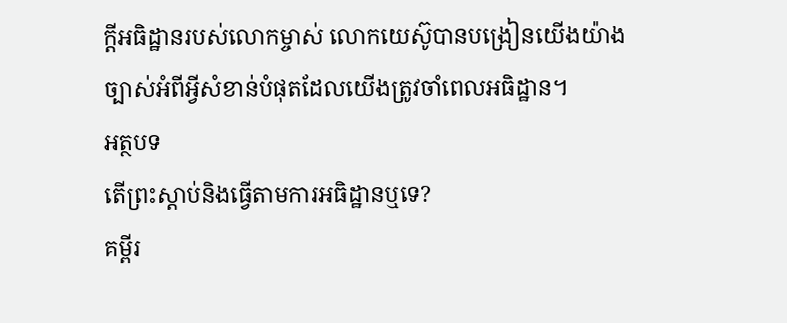ក្ដីអធិដ្ឋានរបស់លោកម្ចាស់ លោកយេស៊ូបានបង្រៀនយើងយ៉ាងច្បាស់អំពីអ្វីសំខាន់បំផុតដែលយើងត្រូវចាំពេលអធិដ្ឋាន។
អត្ថបទ
តើព្រះស្ដាប់និងធ្វើតាមការអធិដ្ឋានឬទេ?
គម្ពីរ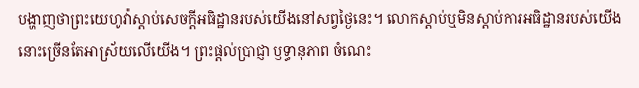បង្ហាញថាព្រះយេហូវ៉ាស្ដាប់សេចក្ដីអធិដ្ឋានរបស់យើងនៅសព្វថ្ងៃនេះ។ លោកស្ដាប់ឬមិនស្ដាប់ការអធិដ្ឋានរបស់យើង នោះច្រើនតែអាស្រ័យលើយើង។ ព្រះផ្ដល់ប្រាជ្ញា ឫទ្ធានុភាព ចំណេះ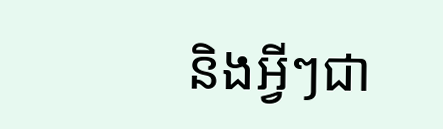និងអ្វីៗជា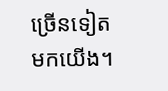ច្រើនទៀតមកយើង។